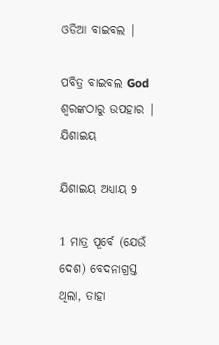ଓଡିଆ ବାଇବଲ |

ପବିତ୍ର ବାଇବଲ God ଶ୍ବରଙ୍କଠାରୁ ଉପହାର |
ଯିଶାଇୟ

ଯିଶାଇୟ ଅଧ୍ୟାୟ 9

1 ମାତ୍ର ପୂର୍ବେ (ଯେଉଁ ଦେଶ) ବେଦନାଗ୍ରସ୍ତ ଥିଲା, ତାହା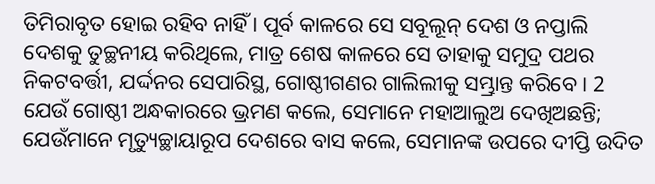ତିମିରାବୃତ ହୋଇ ରହିବ ନାହିଁ । ପୂର୍ବ କାଳରେ ସେ ସବୂଲୂନ୍ ଦେଶ ଓ ନପ୍ତାଲି ଦେଶକୁ ତୁଚ୍ଛନୀୟ କରିଥିଲେ, ମାତ୍ର ଶେଷ କାଳରେ ସେ ତାହାକୁ ସମୁଦ୍ର ପଥର ନିକଟବର୍ତ୍ତୀ, ଯର୍ଦ୍ଦନର ସେପାରିସ୍ଥ, ଗୋଷ୍ଠୀଗଣର ଗାଲିଲୀକୁ ସମ୍ଭ୍ରାନ୍ତ କରିବେ । 2 ଯେଉଁ ଗୋଷ୍ଠୀ ଅନ୍ଧକାରରେ ଭ୍ରମଣ କଲେ, ସେମାନେ ମହାଆଲୁଅ ଦେଖିଅଛନ୍ତି; ଯେଉଁମାନେ ମୃତ୍ୟୁଚ୍ଛାୟାରୂପ ଦେଶରେ ବାସ କଲେ, ସେମାନଙ୍କ ଉପରେ ଦୀପ୍ତି ଉଦିତ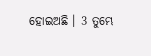ହୋଇଅଛି । 3 ତୁମ୍ଭେ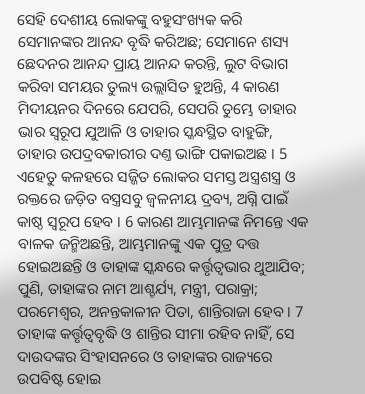ସେହି ଦେଶୀୟ ଲୋକଙ୍କୁ ବହୁସଂଖ୍ୟକ କରି ସେମାନଙ୍କର ଆନନ୍ଦ ବୃଦ୍ଧି କରିଅଛ; ସେମାନେ ଶସ୍ୟ ଛେଦନର ଆନନ୍ଦ ପ୍ରାୟ ଆନନ୍ଦ କରନ୍ତି, ଲୁଟ ବିଭାଗ କରିବା ସମୟର ତୁଲ୍ୟ ଉଲ୍ଲାସିତ ହୁଅନ୍ତି, 4 କାରଣ ମିଦୀୟନର ଦିନରେ ଯେପରି, ସେପରି ତୁମ୍ଭେ ତାହାର ଭାର ସ୍ଵରୂପ ଯୁଆଳି ଓ ତାହାର ସ୍କନ୍ଧସ୍ଥିତ ବାହୁଙ୍ଗି, ତାହାର ଉପଦ୍ରବକାରୀର ଦଣ୍ତ ଭାଙ୍ଗି ପକାଇଅଛ । 5 ଏହେତୁ କଳହରେ ସଜ୍ଜିତ ଲୋକର ସମସ୍ତ ଅସ୍ତ୍ରଶସ୍ତ୍ର ଓ ରକ୍ତରେ ଜଡ଼ିତ ବସ୍ତ୍ରସବୁ ଜ୍ଵଳନୀୟ ଦ୍ରବ୍ୟ, ଅଗ୍ନି ପାଇଁ କାଷ୍ଠ ସ୍ଵରୂପ ହେବ । 6 କାରଣ ଆମ୍ଭମାନଙ୍କ ନିମନ୍ତେ ଏକ ବାଳକ ଜନ୍ମିଅଛନ୍ତି, ଆମ୍ଭମାନଙ୍କୁ ଏକ ପୁତ୍ର ଦତ୍ତ ହୋଇଅଛନ୍ତି ଓ ତାହାଙ୍କ ସ୍କନ୍ଧରେ କର୍ତ୍ତୃତ୍ଵଭାର ଥୁଆଯିବ; ପୁଣି, ତାହାଙ୍କର ନାମ ଆଶ୍ଚର୍ଯ୍ୟ, ମନ୍ତ୍ରୀ, ପରାକ୍ରା; ପରମେଶ୍ଵର, ଅନନ୍ତକାଳୀନ ପିତା, ଶାନ୍ତିରାଜା ହେବ । 7 ତାହାଙ୍କ କର୍ତ୍ତୃତ୍ଵବୃଦ୍ଧି ଓ ଶାନ୍ତିର ସୀମା ରହିବ ନାହିଁ, ସେ ଦାଉଦଙ୍କର ସିଂହାସନରେ ଓ ତାହାଙ୍କର ରାଜ୍ୟରେ ଉପବିଷ୍ଟ ହୋଇ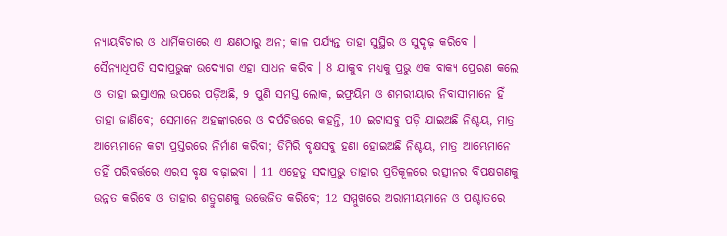ନ୍ୟାୟବିଚାର ଓ ଧାର୍ମିକତାରେ ଏ କ୍ଷଣଠାରୁ ଅନ; କାଳ ପର୍ଯ୍ୟନ୍ତ ତାହା ସୁସ୍ଥିର ଓ ସୁଦୃଢ଼ କରିବେ । ସୈନ୍ୟାଧିପତି ସଦାପ୍ରଭୁଙ୍କ ଉଦ୍ଯୋଗ ଏହା ସାଧନ କରିବ । 8 ଯାକୁବ ମଧ୍ୟକୁ ପ୍ରଭୁ ଏକ ବାକ୍ୟ ପ୍ରେରଣ କଲେ ଓ ତାହା ଇସ୍ରାଏଲ ଉପରେ ପଡ଼ିଅଛି, 9 ପୁଣି ସମସ୍ତ ଲୋକ, ଇଫ୍ରୟିମ ଓ ଶମରୀୟାର ନିବାସୀମାନେ ହିଁ ତାହା ଜାଣିବେ; ସେମାନେ ଅହଙ୍କାରରେ ଓ ଦର୍ପଚିତ୍ତରେ କହନ୍ତି, 10 ଇଟାସବୁ ପଡ଼ି ଯାଇଅଛି ନିଶ୍ଚୟ, ମାତ୍ର ଆମ୍ଭେମାନେ କଟା ପ୍ରସ୍ତରରେ ନିର୍ମାଣ କରିବା; ଡିମିରି ବୃକ୍ଷସବୁ ହଣା ହୋଇଅଛି ନିଶ୍ଚୟ, ମାତ୍ର ଆମ୍ଭେମାନେ ତହିଁ ପରିବର୍ତ୍ତରେ ଏରସ ବୃକ୍ଷ ବଢ଼ାଇବା । 11 ଏହେତୁ ସଦାପ୍ରଭୁ ତାହାର ପ୍ରତିକୂଳରେ ରତ୍ସୀନର ବିପକ୍ଷଗଣକୁ ଉନ୍ନତ କରିବେ ଓ ତାହାର ଶତ୍ରୁଗଣକୁ ଉତ୍ତେଜିତ କରିବେ; 12 ସମ୍ମୁଖରେ ଅରାମୀୟମାନେ ଓ ପଶ୍ଚାତରେ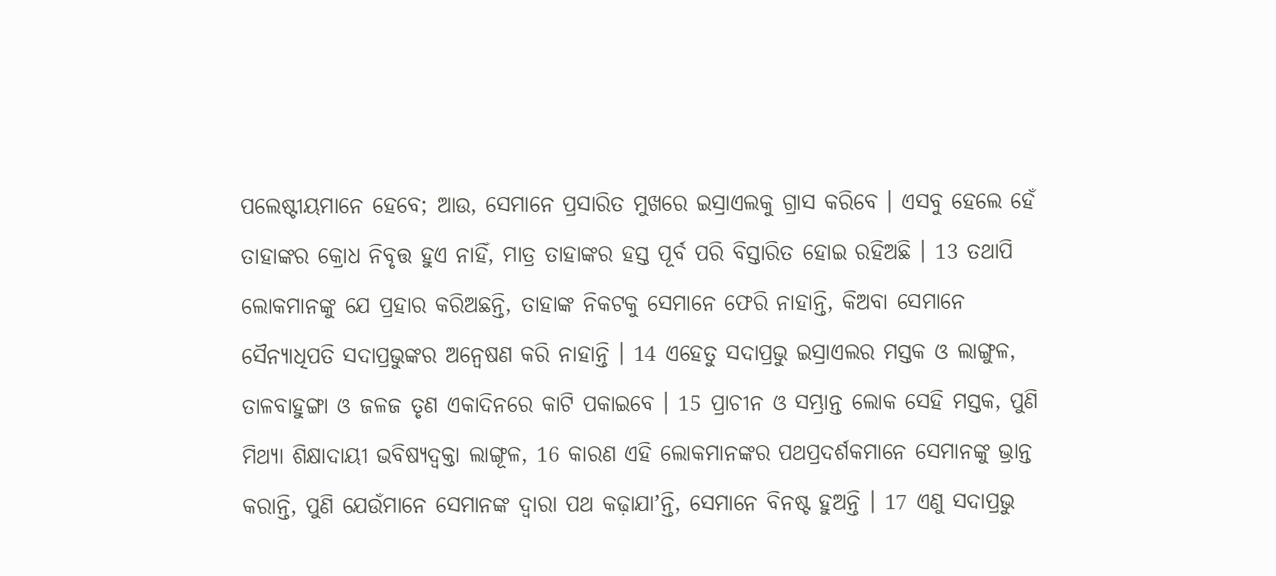ପଲେଷ୍ଟୀୟମାନେ ହେବେ; ଆଉ, ସେମାନେ ପ୍ରସାରିତ ମୁଖରେ ଇସ୍ରାଏଲକୁ ଗ୍ରାସ କରିବେ । ଏସବୁ ହେଲେ ହେଁ ତାହାଙ୍କର କ୍ରୋଧ ନିବୃତ୍ତ ହୁଏ ନାହିଁ, ମାତ୍ର ତାହାଙ୍କର ହସ୍ତ ପୂର୍ବ ପରି ବିସ୍ତାରିତ ହୋଇ ରହିଅଛି । 13 ତଥାପି ଲୋକମାନଙ୍କୁ ଯେ ପ୍ରହାର କରିଅଛନ୍ତି, ତାହାଙ୍କ ନିକଟକୁ ସେମାନେ ଫେରି ନାହାନ୍ତି, କିଅବା ସେମାନେ ସୈନ୍ୟାଧିପତି ସଦାପ୍ରଭୁଙ୍କର ଅନ୍ଵେଷଣ କରି ନାହାନ୍ତି । 14 ଏହେତୁ ସଦାପ୍ରଭୁ ଇସ୍ରାଏଲର ମସ୍ତକ ଓ ଲାଙ୍ଗୁଳ, ତାଳବାହୁଙ୍ଗା ଓ ଜଳଜ ତୃଣ ଏକାଦିନରେ କାଟି ପକାଇବେ । 15 ପ୍ରାଚୀନ ଓ ସମ୍ଭ୍ରାନ୍ତ ଲୋକ ସେହି ମସ୍ତକ, ପୁଣି ମିଥ୍ୟା ଶିକ୍ଷାଦାୟୀ ଭବିଷ୍ୟଦ୍ବକ୍ତା ଲାଙ୍ଗୂଳ, 16 କାରଣ ଏହି ଲୋକମାନଙ୍କର ପଥପ୍ରଦର୍ଶକମାନେ ସେମାନଙ୍କୁ ଭ୍ରାନ୍ତ କରାନ୍ତି, ପୁଣି ଯେଉଁମାନେ ସେମାନଙ୍କ ଦ୍ଵାରା ପଥ କଢ଼ାଯାʼନ୍ତି, ସେମାନେ ବିନଷ୍ଟ ହୁଅନ୍ତି । 17 ଏଣୁ ସଦାପ୍ରଭୁ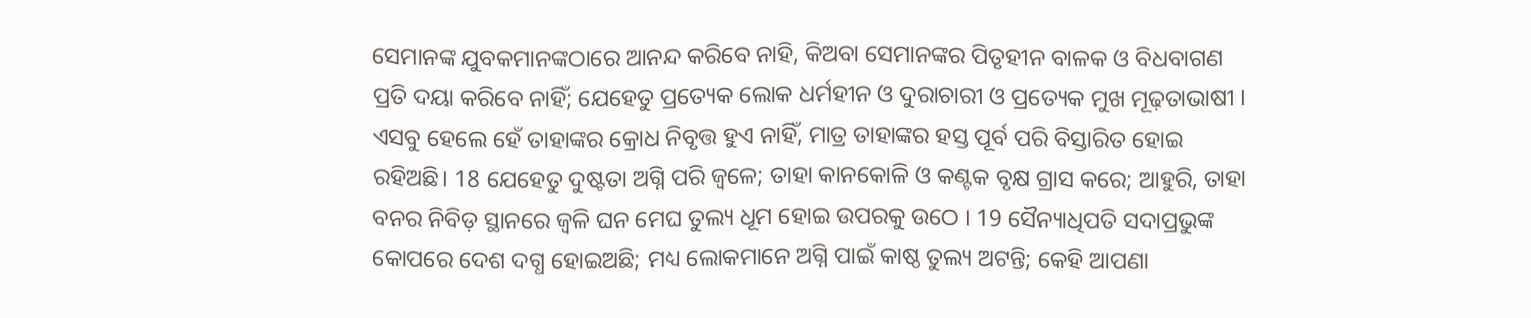ସେମାନଙ୍କ ଯୁବକମାନଙ୍କଠାରେ ଆନନ୍ଦ କରିବେ ନାହି, କିଅବା ସେମାନଙ୍କର ପିତୃହୀନ ବାଳକ ଓ ବିଧବାଗଣ ପ୍ରତି ଦୟା କରିବେ ନାହିଁ; ଯେହେତୁ ପ୍ରତ୍ୟେକ ଲୋକ ଧର୍ମହୀନ ଓ ଦୁରାଚାରୀ ଓ ପ୍ରତ୍ୟେକ ମୁଖ ମୂଢ଼ତାଭାଷୀ । ଏସବୁ ହେଲେ ହେଁ ତାହାଙ୍କର କ୍ରୋଧ ନିବୃତ୍ତ ହୁଏ ନାହିଁ, ମାତ୍ର ତାହାଙ୍କର ହସ୍ତ ପୂର୍ବ ପରି ବିସ୍ତାରିତ ହୋଇ ରହିଅଛି। 18 ଯେହେତୁ ଦୁଷ୍ଟତା ଅଗ୍ନି ପରି ଜ୍ଵଳେ; ତାହା କାନକୋଳି ଓ କଣ୍ଟକ ବୃକ୍ଷ ଗ୍ରାସ କରେ; ଆହୁରି, ତାହା ବନର ନିବିଡ଼ ସ୍ଥାନରେ ଜ୍ଵଳି ଘନ ମେଘ ତୁଲ୍ୟ ଧୂମ ହୋଇ ଉପରକୁ ଉଠେ । 19 ସୈନ୍ୟାଧିପତି ସଦାପ୍ରଭୁଙ୍କ କୋପରେ ଦେଶ ଦଗ୍ଧ ହୋଇଅଛି; ମଧ୍ୟ ଲୋକମାନେ ଅଗ୍ନି ପାଇଁ କାଷ୍ଠ ତୁଲ୍ୟ ଅଟନ୍ତି; କେହି ଆପଣା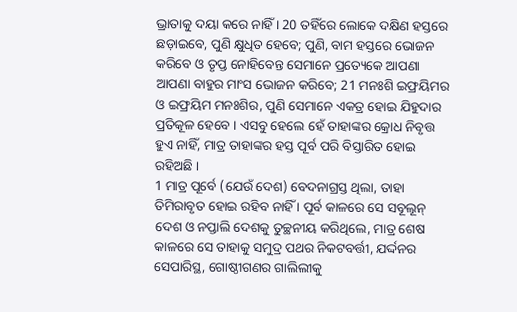ଭ୍ରାତାକୁ ଦୟା କରେ ନାହିଁ । 20 ତହିଁରେ ଲୋକେ ଦକ୍ଷିଣ ହସ୍ତରେ ଛଡ଼ାଇବେ, ପୁଣି କ୍ଷୁଧିତ ହେବେ; ପୁଣି, ବାମ ହସ୍ତରେ ଭୋଜନ କରିବେ ଓ ତୃପ୍ତ ନୋହିବେନ୍ତ ସେମାନେ ପ୍ରତ୍ୟେକେ ଆପଣା ଆପଣା ବାହୁର ମାଂସ ଭୋଜନ କରିବେ; 21 ମନଃଶି ଇଫ୍ରୟିମର ଓ ଇଫ୍ରୟିମ ମନଃଶିର, ପୁଣି ସେମାନେ ଏକତ୍ର ହୋଇ ଯିହୁଦାର ପ୍ରତିକୂଳ ହେବେ । ଏସବୁ ହେଲେ ହେଁ ତାହାଙ୍କର କ୍ରୋଧ ନିବୃତ୍ତ ହୁଏ ନାହିଁ, ମାତ୍ର ତାହାଙ୍କର ହସ୍ତ ପୂର୍ବ ପରି ବିସ୍ତାରିତ ହୋଇ ରହିଅଛି ।
1 ମାତ୍ର ପୂର୍ବେ (ଯେଉଁ ଦେଶ) ବେଦନାଗ୍ରସ୍ତ ଥିଲା, ତାହା ତିମିରାବୃତ ହୋଇ ରହିବ ନାହିଁ । ପୂର୍ବ କାଳରେ ସେ ସବୂଲୂନ୍ ଦେଶ ଓ ନପ୍ତାଲି ଦେଶକୁ ତୁଚ୍ଛନୀୟ କରିଥିଲେ, ମାତ୍ର ଶେଷ କାଳରେ ସେ ତାହାକୁ ସମୁଦ୍ର ପଥର ନିକଟବର୍ତ୍ତୀ, ଯର୍ଦ୍ଦନର ସେପାରିସ୍ଥ, ଗୋଷ୍ଠୀଗଣର ଗାଲିଲୀକୁ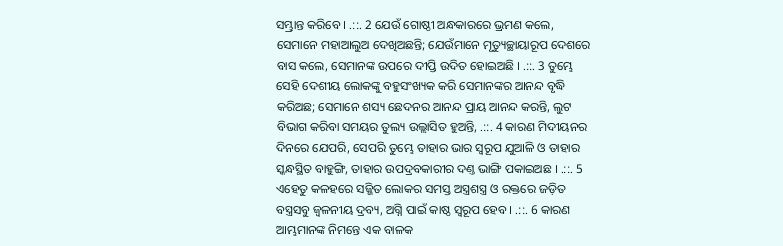ସମ୍ଭ୍ରାନ୍ତ କରିବେ । .::. 2 ଯେଉଁ ଗୋଷ୍ଠୀ ଅନ୍ଧକାରରେ ଭ୍ରମଣ କଲେ, ସେମାନେ ମହାଆଲୁଅ ଦେଖିଅଛନ୍ତି; ଯେଉଁମାନେ ମୃତ୍ୟୁଚ୍ଛାୟାରୂପ ଦେଶରେ ବାସ କଲେ, ସେମାନଙ୍କ ଉପରେ ଦୀପ୍ତି ଉଦିତ ହୋଇଅଛି । .::. 3 ତୁମ୍ଭେ ସେହି ଦେଶୀୟ ଲୋକଙ୍କୁ ବହୁସଂଖ୍ୟକ କରି ସେମାନଙ୍କର ଆନନ୍ଦ ବୃଦ୍ଧି କରିଅଛ; ସେମାନେ ଶସ୍ୟ ଛେଦନର ଆନନ୍ଦ ପ୍ରାୟ ଆନନ୍ଦ କରନ୍ତି, ଲୁଟ ବିଭାଗ କରିବା ସମୟର ତୁଲ୍ୟ ଉଲ୍ଲାସିତ ହୁଅନ୍ତି, .::. 4 କାରଣ ମିଦୀୟନର ଦିନରେ ଯେପରି, ସେପରି ତୁମ୍ଭେ ତାହାର ଭାର ସ୍ଵରୂପ ଯୁଆଳି ଓ ତାହାର ସ୍କନ୍ଧସ୍ଥିତ ବାହୁଙ୍ଗି, ତାହାର ଉପଦ୍ରବକାରୀର ଦଣ୍ତ ଭାଙ୍ଗି ପକାଇଅଛ । .::. 5 ଏହେତୁ କଳହରେ ସଜ୍ଜିତ ଲୋକର ସମସ୍ତ ଅସ୍ତ୍ରଶସ୍ତ୍ର ଓ ରକ୍ତରେ ଜଡ଼ିତ ବସ୍ତ୍ରସବୁ ଜ୍ଵଳନୀୟ ଦ୍ରବ୍ୟ, ଅଗ୍ନି ପାଇଁ କାଷ୍ଠ ସ୍ଵରୂପ ହେବ । .::. 6 କାରଣ ଆମ୍ଭମାନଙ୍କ ନିମନ୍ତେ ଏକ ବାଳକ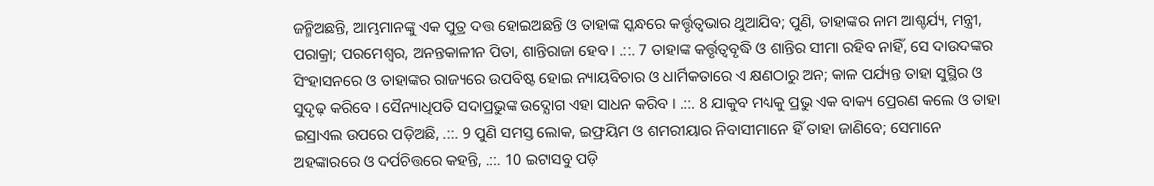ଜନ୍ମିଅଛନ୍ତି, ଆମ୍ଭମାନଙ୍କୁ ଏକ ପୁତ୍ର ଦତ୍ତ ହୋଇଅଛନ୍ତି ଓ ତାହାଙ୍କ ସ୍କନ୍ଧରେ କର୍ତ୍ତୃତ୍ଵଭାର ଥୁଆଯିବ; ପୁଣି, ତାହାଙ୍କର ନାମ ଆଶ୍ଚର୍ଯ୍ୟ, ମନ୍ତ୍ରୀ, ପରାକ୍ରା; ପରମେଶ୍ଵର, ଅନନ୍ତକାଳୀନ ପିତା, ଶାନ୍ତିରାଜା ହେବ । .::. 7 ତାହାଙ୍କ କର୍ତ୍ତୃତ୍ଵବୃଦ୍ଧି ଓ ଶାନ୍ତିର ସୀମା ରହିବ ନାହିଁ, ସେ ଦାଉଦଙ୍କର ସିଂହାସନରେ ଓ ତାହାଙ୍କର ରାଜ୍ୟରେ ଉପବିଷ୍ଟ ହୋଇ ନ୍ୟାୟବିଚାର ଓ ଧାର୍ମିକତାରେ ଏ କ୍ଷଣଠାରୁ ଅନ; କାଳ ପର୍ଯ୍ୟନ୍ତ ତାହା ସୁସ୍ଥିର ଓ ସୁଦୃଢ଼ କରିବେ । ସୈନ୍ୟାଧିପତି ସଦାପ୍ରଭୁଙ୍କ ଉଦ୍ଯୋଗ ଏହା ସାଧନ କରିବ । .::. 8 ଯାକୁବ ମଧ୍ୟକୁ ପ୍ରଭୁ ଏକ ବାକ୍ୟ ପ୍ରେରଣ କଲେ ଓ ତାହା ଇସ୍ରାଏଲ ଉପରେ ପଡ଼ିଅଛି, .::. 9 ପୁଣି ସମସ୍ତ ଲୋକ, ଇଫ୍ରୟିମ ଓ ଶମରୀୟାର ନିବାସୀମାନେ ହିଁ ତାହା ଜାଣିବେ; ସେମାନେ ଅହଙ୍କାରରେ ଓ ଦର୍ପଚିତ୍ତରେ କହନ୍ତି, .::. 10 ଇଟାସବୁ ପଡ଼ି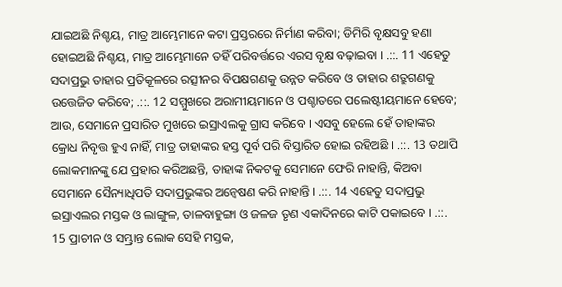ଯାଇଅଛି ନିଶ୍ଚୟ, ମାତ୍ର ଆମ୍ଭେମାନେ କଟା ପ୍ରସ୍ତରରେ ନିର୍ମାଣ କରିବା; ଡିମିରି ବୃକ୍ଷସବୁ ହଣା ହୋଇଅଛି ନିଶ୍ଚୟ, ମାତ୍ର ଆମ୍ଭେମାନେ ତହିଁ ପରିବର୍ତ୍ତରେ ଏରସ ବୃକ୍ଷ ବଢ଼ାଇବା । .::. 11 ଏହେତୁ ସଦାପ୍ରଭୁ ତାହାର ପ୍ରତିକୂଳରେ ରତ୍ସୀନର ବିପକ୍ଷଗଣକୁ ଉନ୍ନତ କରିବେ ଓ ତାହାର ଶତ୍ରୁଗଣକୁ ଉତ୍ତେଜିତ କରିବେ; .::. 12 ସମ୍ମୁଖରେ ଅରାମୀୟମାନେ ଓ ପଶ୍ଚାତରେ ପଲେଷ୍ଟୀୟମାନେ ହେବେ; ଆଉ, ସେମାନେ ପ୍ରସାରିତ ମୁଖରେ ଇସ୍ରାଏଲକୁ ଗ୍ରାସ କରିବେ । ଏସବୁ ହେଲେ ହେଁ ତାହାଙ୍କର କ୍ରୋଧ ନିବୃତ୍ତ ହୁଏ ନାହିଁ, ମାତ୍ର ତାହାଙ୍କର ହସ୍ତ ପୂର୍ବ ପରି ବିସ୍ତାରିତ ହୋଇ ରହିଅଛି । .::. 13 ତଥାପି ଲୋକମାନଙ୍କୁ ଯେ ପ୍ରହାର କରିଅଛନ୍ତି, ତାହାଙ୍କ ନିକଟକୁ ସେମାନେ ଫେରି ନାହାନ୍ତି, କିଅବା ସେମାନେ ସୈନ୍ୟାଧିପତି ସଦାପ୍ରଭୁଙ୍କର ଅନ୍ଵେଷଣ କରି ନାହାନ୍ତି । .::. 14 ଏହେତୁ ସଦାପ୍ରଭୁ ଇସ୍ରାଏଲର ମସ୍ତକ ଓ ଲାଙ୍ଗୁଳ, ତାଳବାହୁଙ୍ଗା ଓ ଜଳଜ ତୃଣ ଏକାଦିନରେ କାଟି ପକାଇବେ । .::. 15 ପ୍ରାଚୀନ ଓ ସମ୍ଭ୍ରାନ୍ତ ଲୋକ ସେହି ମସ୍ତକ,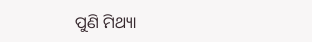ପୁଣି ମିଥ୍ୟା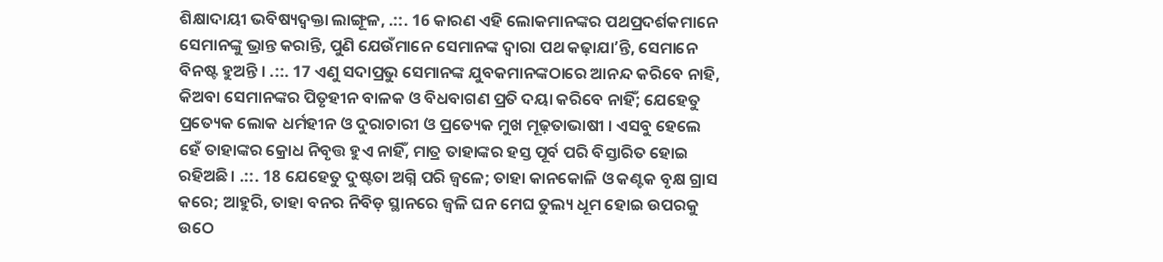ଶିକ୍ଷାଦାୟୀ ଭବିଷ୍ୟଦ୍ବକ୍ତା ଲାଙ୍ଗୂଳ, .::. 16 କାରଣ ଏହି ଲୋକମାନଙ୍କର ପଥପ୍ରଦର୍ଶକମାନେ ସେମାନଙ୍କୁ ଭ୍ରାନ୍ତ କରାନ୍ତି, ପୁଣି ଯେଉଁମାନେ ସେମାନଙ୍କ ଦ୍ଵାରା ପଥ କଢ଼ାଯାʼନ୍ତି, ସେମାନେ ବିନଷ୍ଟ ହୁଅନ୍ତି । .::. 17 ଏଣୁ ସଦାପ୍ରଭୁ ସେମାନଙ୍କ ଯୁବକମାନଙ୍କଠାରେ ଆନନ୍ଦ କରିବେ ନାହି, କିଅବା ସେମାନଙ୍କର ପିତୃହୀନ ବାଳକ ଓ ବିଧବାଗଣ ପ୍ରତି ଦୟା କରିବେ ନାହିଁ; ଯେହେତୁ ପ୍ରତ୍ୟେକ ଲୋକ ଧର୍ମହୀନ ଓ ଦୁରାଚାରୀ ଓ ପ୍ରତ୍ୟେକ ମୁଖ ମୂଢ଼ତାଭାଷୀ । ଏସବୁ ହେଲେ ହେଁ ତାହାଙ୍କର କ୍ରୋଧ ନିବୃତ୍ତ ହୁଏ ନାହିଁ, ମାତ୍ର ତାହାଙ୍କର ହସ୍ତ ପୂର୍ବ ପରି ବିସ୍ତାରିତ ହୋଇ ରହିଅଛି। .::. 18 ଯେହେତୁ ଦୁଷ୍ଟତା ଅଗ୍ନି ପରି ଜ୍ଵଳେ; ତାହା କାନକୋଳି ଓ କଣ୍ଟକ ବୃକ୍ଷ ଗ୍ରାସ କରେ; ଆହୁରି, ତାହା ବନର ନିବିଡ଼ ସ୍ଥାନରେ ଜ୍ଵଳି ଘନ ମେଘ ତୁଲ୍ୟ ଧୂମ ହୋଇ ଉପରକୁ ଉଠେ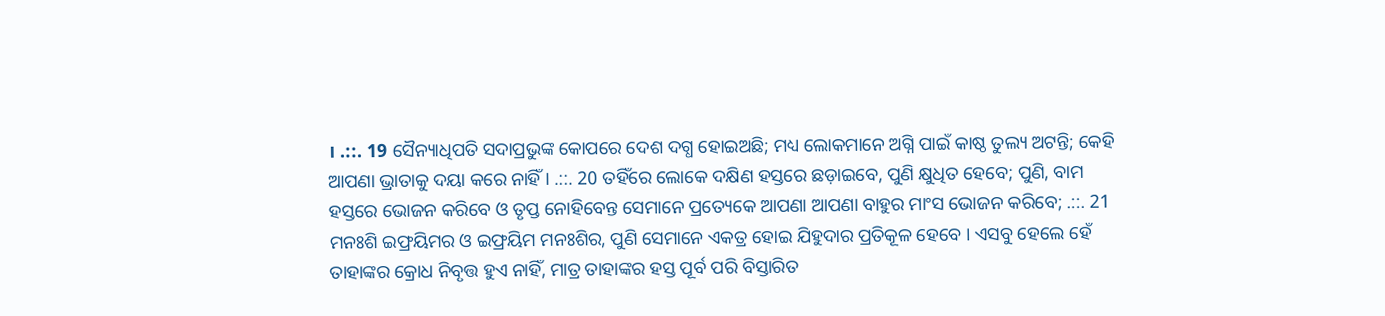। .::. 19 ସୈନ୍ୟାଧିପତି ସଦାପ୍ରଭୁଙ୍କ କୋପରେ ଦେଶ ଦଗ୍ଧ ହୋଇଅଛି; ମଧ୍ୟ ଲୋକମାନେ ଅଗ୍ନି ପାଇଁ କାଷ୍ଠ ତୁଲ୍ୟ ଅଟନ୍ତି; କେହି ଆପଣା ଭ୍ରାତାକୁ ଦୟା କରେ ନାହିଁ । .::. 20 ତହିଁରେ ଲୋକେ ଦକ୍ଷିଣ ହସ୍ତରେ ଛଡ଼ାଇବେ, ପୁଣି କ୍ଷୁଧିତ ହେବେ; ପୁଣି, ବାମ ହସ୍ତରେ ଭୋଜନ କରିବେ ଓ ତୃପ୍ତ ନୋହିବେନ୍ତ ସେମାନେ ପ୍ରତ୍ୟେକେ ଆପଣା ଆପଣା ବାହୁର ମାଂସ ଭୋଜନ କରିବେ; .::. 21 ମନଃଶି ଇଫ୍ରୟିମର ଓ ଇଫ୍ରୟିମ ମନଃଶିର, ପୁଣି ସେମାନେ ଏକତ୍ର ହୋଇ ଯିହୁଦାର ପ୍ରତିକୂଳ ହେବେ । ଏସବୁ ହେଲେ ହେଁ ତାହାଙ୍କର କ୍ରୋଧ ନିବୃତ୍ତ ହୁଏ ନାହିଁ, ମାତ୍ର ତାହାଙ୍କର ହସ୍ତ ପୂର୍ବ ପରି ବିସ୍ତାରିତ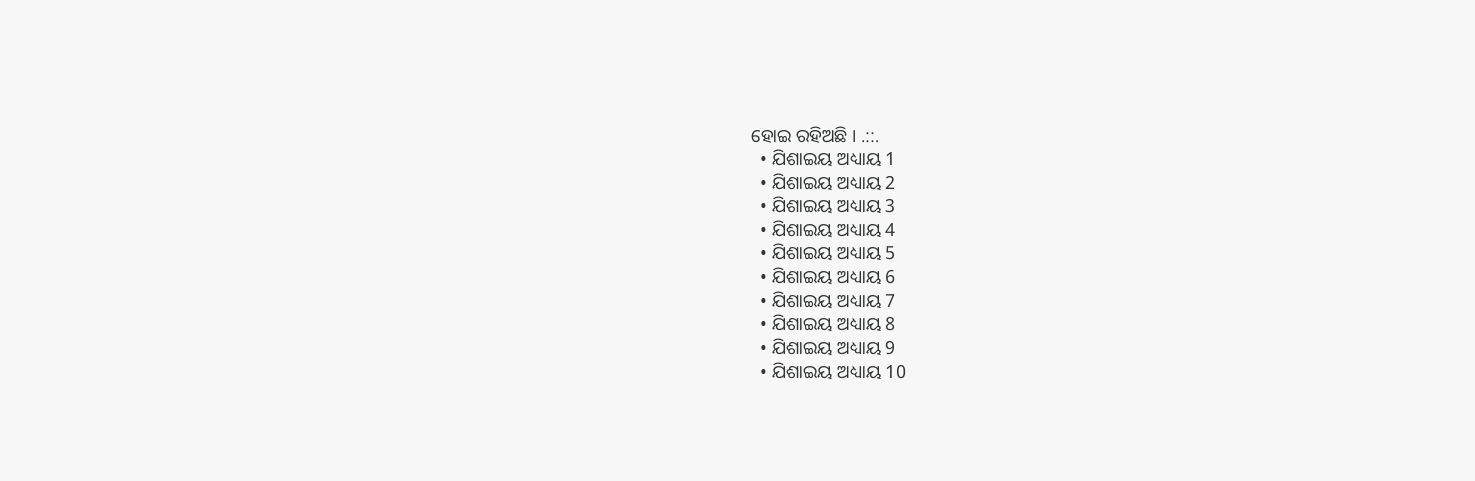ହୋଇ ରହିଅଛି । .::.
  • ଯିଶାଇୟ ଅଧ୍ୟାୟ 1
  • ଯିଶାଇୟ ଅଧ୍ୟାୟ 2
  • ଯିଶାଇୟ ଅଧ୍ୟାୟ 3
  • ଯିଶାଇୟ ଅଧ୍ୟାୟ 4
  • ଯିଶାଇୟ ଅଧ୍ୟାୟ 5
  • ଯିଶାଇୟ ଅଧ୍ୟାୟ 6
  • ଯିଶାଇୟ ଅଧ୍ୟାୟ 7
  • ଯିଶାଇୟ ଅଧ୍ୟାୟ 8
  • ଯିଶାଇୟ ଅଧ୍ୟାୟ 9
  • ଯିଶାଇୟ ଅଧ୍ୟାୟ 10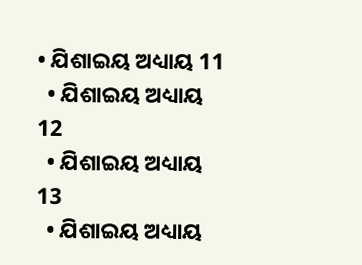• ଯିଶାଇୟ ଅଧ୍ୟାୟ 11
  • ଯିଶାଇୟ ଅଧ୍ୟାୟ 12
  • ଯିଶାଇୟ ଅଧ୍ୟାୟ 13
  • ଯିଶାଇୟ ଅଧ୍ୟାୟ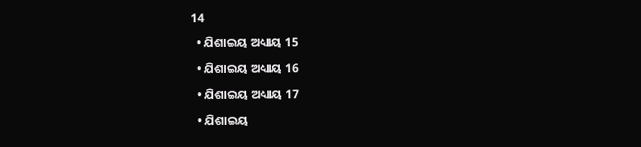14
  • ଯିଶାଇୟ ଅଧ୍ୟାୟ 15
  • ଯିଶାଇୟ ଅଧ୍ୟାୟ 16
  • ଯିଶାଇୟ ଅଧ୍ୟାୟ 17
  • ଯିଶାଇୟ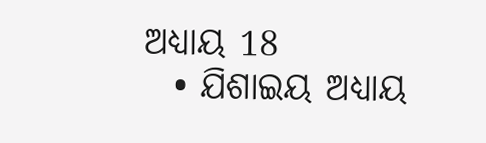ଅଧ୍ୟାୟ 18
  • ଯିଶାଇୟ ଅଧ୍ୟାୟ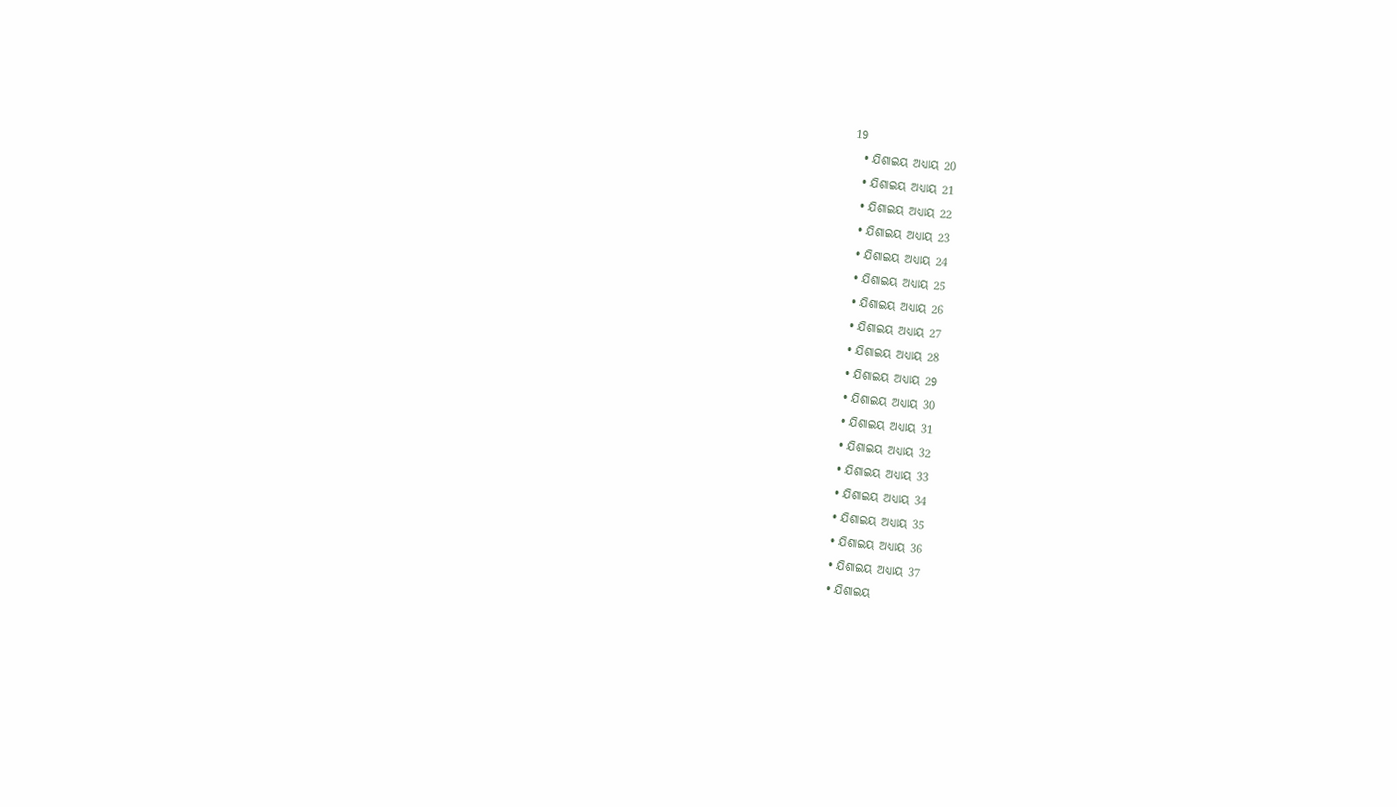19
  • ଯିଶାଇୟ ଅଧ୍ୟାୟ 20
  • ଯିଶାଇୟ ଅଧ୍ୟାୟ 21
  • ଯିଶାଇୟ ଅଧ୍ୟାୟ 22
  • ଯିଶାଇୟ ଅଧ୍ୟାୟ 23
  • ଯିଶାଇୟ ଅଧ୍ୟାୟ 24
  • ଯିଶାଇୟ ଅଧ୍ୟାୟ 25
  • ଯିଶାଇୟ ଅଧ୍ୟାୟ 26
  • ଯିଶାଇୟ ଅଧ୍ୟାୟ 27
  • ଯିଶାଇୟ ଅଧ୍ୟାୟ 28
  • ଯିଶାଇୟ ଅଧ୍ୟାୟ 29
  • ଯିଶାଇୟ ଅଧ୍ୟାୟ 30
  • ଯିଶାଇୟ ଅଧ୍ୟାୟ 31
  • ଯିଶାଇୟ ଅଧ୍ୟାୟ 32
  • ଯିଶାଇୟ ଅଧ୍ୟାୟ 33
  • ଯିଶାଇୟ ଅଧ୍ୟାୟ 34
  • ଯିଶାଇୟ ଅଧ୍ୟାୟ 35
  • ଯିଶାଇୟ ଅଧ୍ୟାୟ 36
  • ଯିଶାଇୟ ଅଧ୍ୟାୟ 37
  • ଯିଶାଇୟ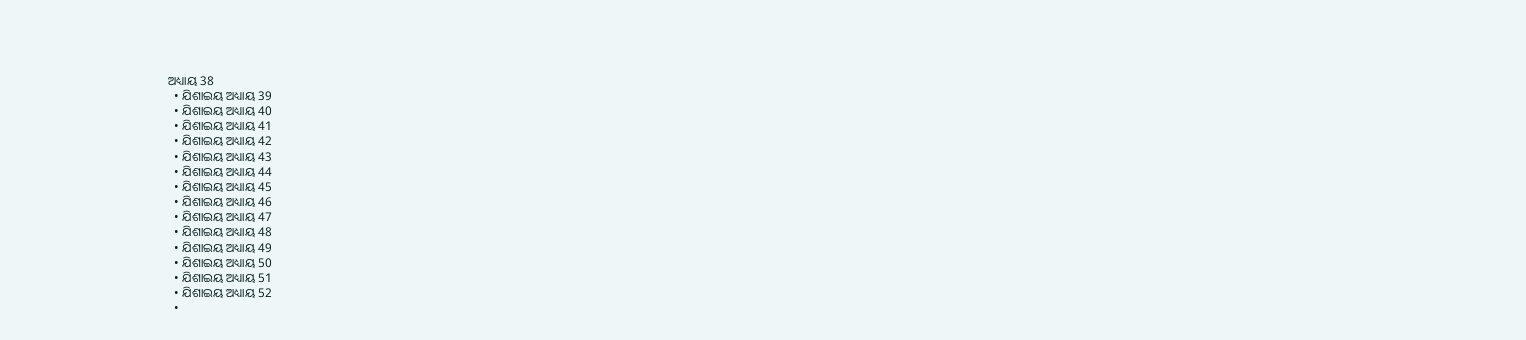ଅଧ୍ୟାୟ 38
  • ଯିଶାଇୟ ଅଧ୍ୟାୟ 39
  • ଯିଶାଇୟ ଅଧ୍ୟାୟ 40
  • ଯିଶାଇୟ ଅଧ୍ୟାୟ 41
  • ଯିଶାଇୟ ଅଧ୍ୟାୟ 42
  • ଯିଶାଇୟ ଅଧ୍ୟାୟ 43
  • ଯିଶାଇୟ ଅଧ୍ୟାୟ 44
  • ଯିଶାଇୟ ଅଧ୍ୟାୟ 45
  • ଯିଶାଇୟ ଅଧ୍ୟାୟ 46
  • ଯିଶାଇୟ ଅଧ୍ୟାୟ 47
  • ଯିଶାଇୟ ଅଧ୍ୟାୟ 48
  • ଯିଶାଇୟ ଅଧ୍ୟାୟ 49
  • ଯିଶାଇୟ ଅଧ୍ୟାୟ 50
  • ଯିଶାଇୟ ଅଧ୍ୟାୟ 51
  • ଯିଶାଇୟ ଅଧ୍ୟାୟ 52
  •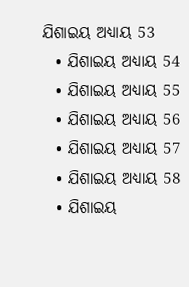ଯିଶାଇୟ ଅଧ୍ୟାୟ 53
  • ଯିଶାଇୟ ଅଧ୍ୟାୟ 54
  • ଯିଶାଇୟ ଅଧ୍ୟାୟ 55
  • ଯିଶାଇୟ ଅଧ୍ୟାୟ 56
  • ଯିଶାଇୟ ଅଧ୍ୟାୟ 57
  • ଯିଶାଇୟ ଅଧ୍ୟାୟ 58
  • ଯିଶାଇୟ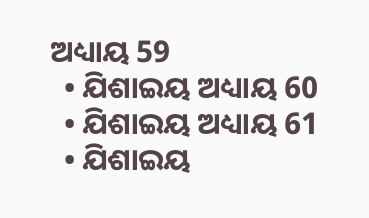ଅଧ୍ୟାୟ 59
  • ଯିଶାଇୟ ଅଧ୍ୟାୟ 60
  • ଯିଶାଇୟ ଅଧ୍ୟାୟ 61
  • ଯିଶାଇୟ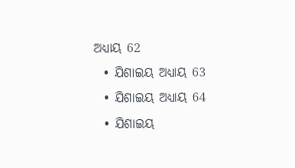ଅଧ୍ୟାୟ 62
  • ଯିଶାଇୟ ଅଧ୍ୟାୟ 63
  • ଯିଶାଇୟ ଅଧ୍ୟାୟ 64
  • ଯିଶାଇୟ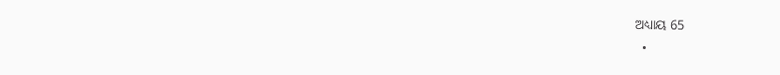ଅଧ୍ୟାୟ 65
  •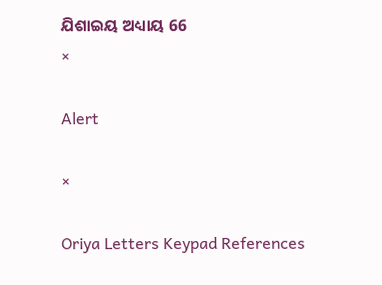ଯିଶାଇୟ ଅଧ୍ୟାୟ 66
×

Alert

×

Oriya Letters Keypad References